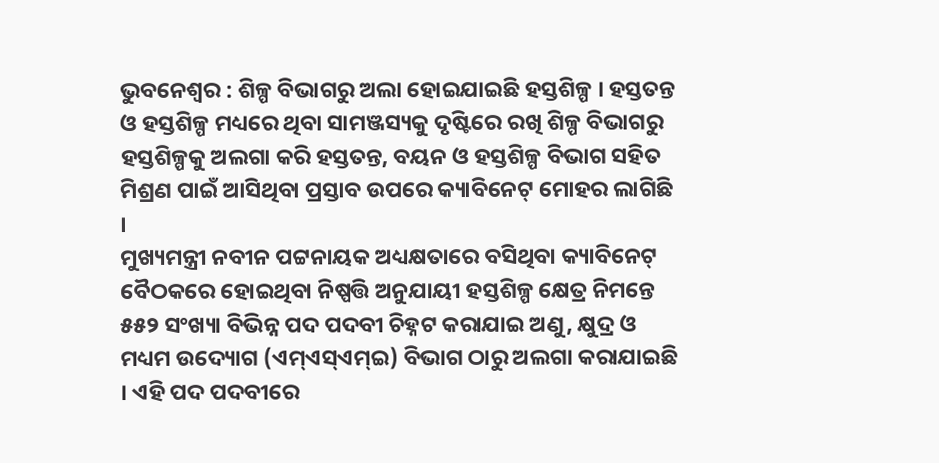ଭୁବନେଶ୍ୱର : ଶିଳ୍ପ ବିଭାଗରୁ ଅଲା ହୋଇଯାଇଛି ହସ୍ତଶିଳ୍ପ । ହସ୍ତତନ୍ତ ଓ ହସ୍ତଶିଳ୍ପ ମଧ୍ୟରେ ଥିବା ସାମଞ୍ଜସ୍ୟକୁ ଦୃଷ୍ଟିରେ ରଖି ଶିଳ୍ପ ବିଭାଗରୁ ହସ୍ତଶିଳ୍ପକୁ ଅଲଗା କରି ହସ୍ତତନ୍ତ, ବୟନ ଓ ହସ୍ତଶିଳ୍ପ ବିଭାଗ ସହିତ ମିଶ୍ରଣ ପାଇଁ ଆସିଥିବା ପ୍ରସ୍ତାବ ଉପରେ କ୍ୟାବିନେଟ୍ ମୋହର ଲାଗିଛି ।
ମୁଖ୍ୟମନ୍ତ୍ରୀ ନବୀନ ପଟ୍ଟନାୟକ ଅଧ୍ୟକ୍ଷତାରେ ବସିଥିବା କ୍ୟାବିନେଟ୍ ବୈଠକରେ ହୋଇଥିବା ନିଷ୍ପତ୍ତି ଅନୁଯାୟୀ ହସ୍ତଶିଳ୍ପ କ୍ଷେତ୍ର ନିମନ୍ତେ ୫୫୨ ସଂଖ୍ୟା ବିଭିନ୍ନ ପଦ ପଦବୀ ଚିହ୍ନଟ କରାଯାଇ ଅଣୁ, କ୍ଷୁଦ୍ର ଓ ମଧ୍ୟମ ଉଦ୍ୟୋଗ (ଏମ୍ଏସ୍ଏମ୍ଇ) ବିଭାଗ ଠାରୁ ଅଲଗା କରାଯାଇଛି । ଏହି ପଦ ପଦବୀରେ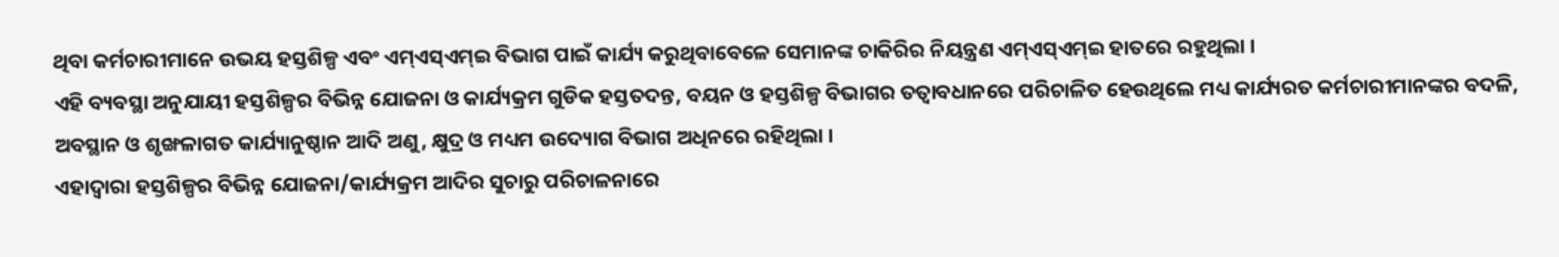ଥିବା କର୍ମଚାରୀମାନେ ଉଭୟ ହସ୍ତଶିଳ୍ପ ଏବଂ ଏମ୍ଏସ୍ଏମ୍ଇ ବିଭାଗ ପାଇଁ କାର୍ଯ୍ୟ କରୁଥିବାବେଳେ ସେମାନଙ୍କ ଚାକିରିର ନିୟନ୍ତ୍ରଣ ଏମ୍ଏସ୍ଏମ୍ଇ ହାତରେ ରହୁଥିଲା ।
ଏହି ବ୍ୟବସ୍ଥା ଅନୁଯାୟୀ ହସ୍ତଶିଳ୍ପର ବିଭିନ୍ନ ଯୋଜନା ଓ କାର୍ଯ୍ୟକ୍ରମ ଗୁଡିକ ହସ୍ତତଦନ୍ତ, ବୟନ ଓ ହସ୍ତଶିଳ୍ପ ବିଭାଗର ତତ୍ୱାବଧାନରେ ପରିଚାଳିତ ହେଉଥିଲେ ମଧ୍ୟ କାର୍ଯ୍ୟରତ କର୍ମଚାରୀମାନଙ୍କର ବଦଳି, ଅବସ୍ଥାନ ଓ ଶୃଙ୍ଖଳାଗତ କାର୍ଯ୍ୟାନୁଷ୍ଠାନ ଆଦି ଅଣୁ, କ୍ଷୁଦ୍ର ଓ ମଧ୍ୟମ ଉଦ୍ୟୋଗ ବିଭାଗ ଅଧିନରେ ରହିଥିଲା ।
ଏହାଦ୍ୱାରା ହସ୍ତଶିଳ୍ପର ବିଭିନ୍ନ ଯୋଜନା/କାର୍ଯ୍ୟକ୍ରମ ଆଦିର ସୁଚାରୁ ପରିଚାଳନାରେ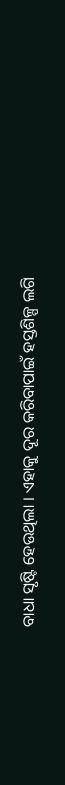ବାଧା ସୃଷ୍ଟି ହେଉଥିଲା । ଏହାକୁ ଦୂର କରିବାପାଇଁ ହସ୍ତଶିଳ୍ପ ଲଗି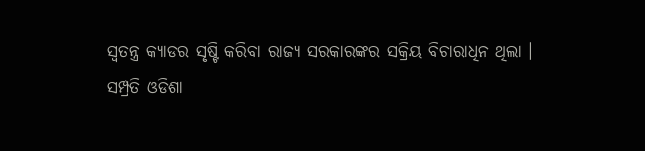ସ୍ୱତନ୍ତ୍ର କ୍ୟାଡର ସୃଷ୍ଟି କରିବା ରାଜ୍ୟ ସରକାରଙ୍କର ସକ୍ରିୟ ବିଚାରାଧିନ ଥିଲା ।
ସମ୍ପ୍ରତି ଓଡିଶା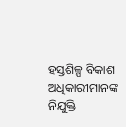ହସ୍ତଶିଳ୍ପ ବିକାଶ ଅଧିକାରୀମାନଙ୍କ ନିଯୁକ୍ତି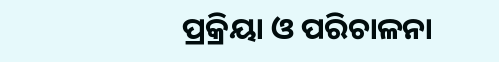ପ୍ରକ୍ରିୟା ଓ ପରିଚାଳନା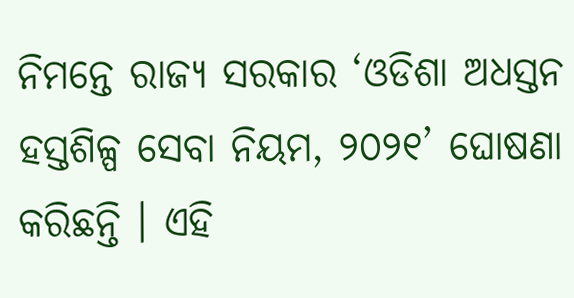ନିମନ୍ତେ ରାଜ୍ୟ ସରକାର ‘ଓଡିଶା ଅଧସ୍ତନ ହସ୍ତଶିଳ୍ପ ସେବା ନିୟମ, ୨୦୨୧’ ଘୋଷଣା କରିଛନ୍ତି । ଏହି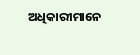ଅଧିକାରୀମାନେ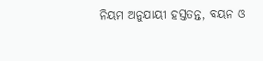ନିୟମ ଅନୁଯାୟୀ ହସ୍ତତନ୍ତ, ବୟନ ଓ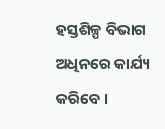ହସ୍ତଶିଳ୍ପ ବିଭାଗ ଅଧିନରେ କାର୍ଯ୍ୟ କରିବେ ।